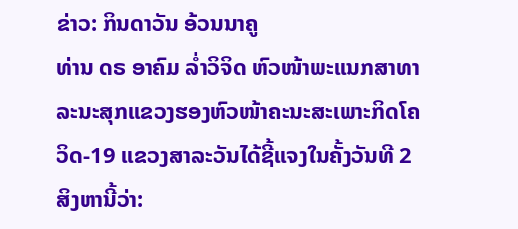ຂ່າວ: ກິນດາວັນ ອ້ວນນາຄູ
ທ່ານ ດຣ ອາຄົມ ລໍ່າວິຈິດ ຫົວໜ້າພະແນກສາທາລະນະສຸກແຂວງຮອງຫົວໜ້າຄະນະສະເພາະກິດໂຄວິດ-19 ແຂວງສາລະວັນໄດ້ຊີ້ແຈງໃນຄັ້ງວັນທີ 2 ສິງຫານີ້ວ່າ: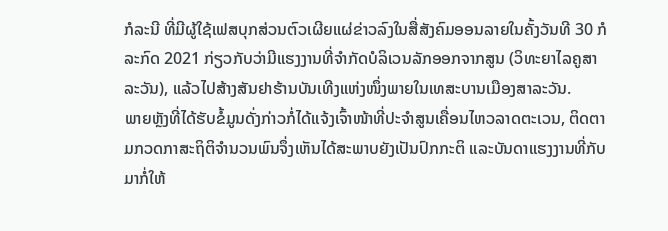ກໍລະນີ ທີ່ມີຜູ້ໃຊ້ເຟສບຸກສ່ວນຕົວເຜີຍແຜ່ຂ່າວລົງໃນສື່ສັງຄົມອອນລາຍໃນຄັ້ງວັນທີ 30 ກໍລະກົດ 2021 ກ່ຽວກັບວ່າມີແຮງງານທີ່ຈຳກັດບໍລິເວນລັກອອກຈາກສູນ (ວິທະຍາໄລຄູສາລະວັນ), ແລ້ວໄປສ້າງສັນຢາຮ້ານບັນເທີງແຫ່ງໜຶ່ງພາຍໃນເທສະບານເມືອງສາລະວັນ.
ພາຍຫຼັງທີ່ໄດ້ຮັບຂໍ້ມູນດັ່ງກ່າວກໍ່ໄດ້ແຈ້ງເຈົ້າໜ້າທີ່ປະຈໍາສູນເຄື່ອນໄຫວລາດຕະເວນ, ຕິດຕາມກວດກາສະຖິຕິຈໍານວນພົນຈຶ່ງເຫັນໄດ້ສະພາບຍັງເປັນປົກກະຕິ ແລະບັນດາແຮງງານທີ່ກັບມາກໍ່ໃຫ້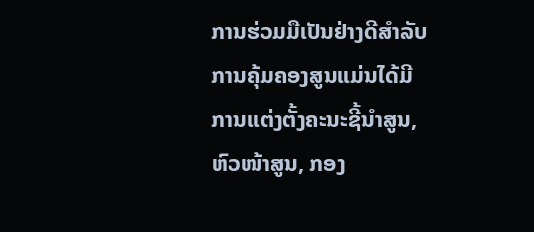ການຮ່ວມມືເປັນຢ່າງດີສຳລັບການຄຸ້ມຄອງສູນແມ່ນໄດ້ມີການແຕ່ງຕັ້ງຄະນະຊີ້ນໍາສູນ, ຫົວໜ້າສູນ, ກອງ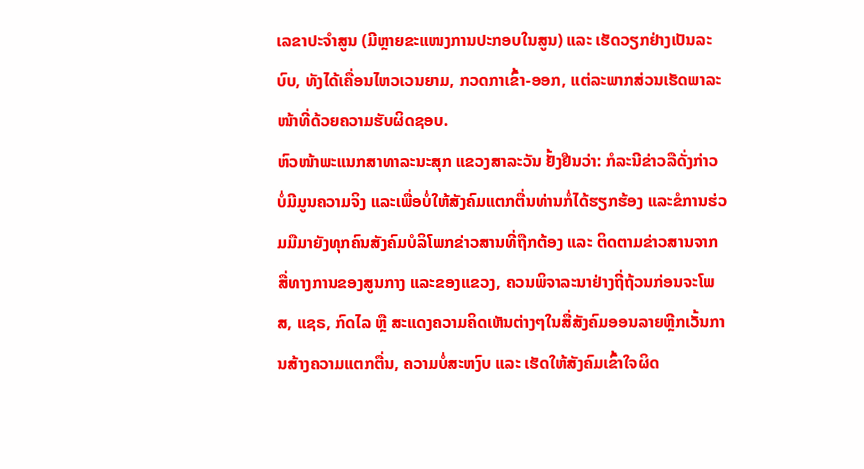ເລຂາປະຈໍາສູນ (ມີຫຼາຍຂະແໜງການປະກອບໃນສູນ) ແລະ ເຮັດວຽກຢ່າງເປັນລະບົບ, ທັງໄດ້ເຄື່ອນໄຫວເວນຍາມ, ກວດກາເຂົ້າ-ອອກ, ແຕ່ລະພາກສ່ວນເຮັດພາລະໜ້າທີ່ດ້ວຍຄວາມຮັບຜິດຊອບ.
ຫົວໜ້າພະແນກສາທາລະນະສຸກ ແຂວງສາລະວັນ ຢັ້ງຢືນວ່າ: ກໍລະນີຂ່າວລືດັ່ງກ່າວບໍ່ມີມູນຄວາມຈິງ ແລະເພື່ອບໍ່ໃຫ້ສັງຄົມແຕກຕື່ນທ່ານກໍ່ໄດ້ຮຽກຮ້ອງ ແລະຂໍການຮ່ວມມືມາຍັງທຸກຄົນສັງຄົມບໍລິໂພກຂ່າວສານທີ່ຖືກຕ້ອງ ແລະ ຕິດຕາມຂ່າວສານຈາກສື່ທາງການຂອງສູນກາງ ແລະຂອງແຂວງ, ຄວນພິຈາລະນາຢ່າງຖີ່ຖ້ວນກ່ອນຈະໂພສ, ແຊຣ, ກົດໄລ ຫຼື ສະແດງຄວາມຄິດເຫັນຕ່າງໆໃນສື່ສັງຄົມອອນລາຍຫຼີກເວັ້ນການສ້າງຄວາມແຕກຕື່ນ, ຄວາມບໍ່ສະຫງົບ ແລະ ເຮັດໃຫ້ສັງຄົມເຂົ້າໃຈຜິດ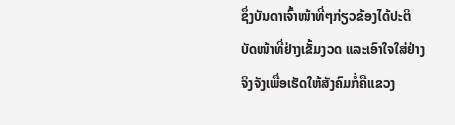ຊຶ່ງບັນດາເຈົ້າໜ້າທີ່ໆກ່ຽວຂ້ອງໄດ້ປະຕິບັດໜ້າທີ່ຢ່າງເຂັ້ມງວດ ແລະເອົາໃຈໃສ່ຢ່າງຈິງຈັງເພື່ອເຮັດໃຫ້ສັງຄົມກໍ່ຄືແຂວງ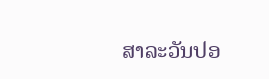ສາລະວັນປອ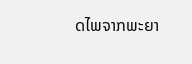ດໄພຈາກພະຍາ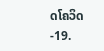ດໂຄວິດ-19.